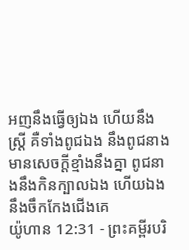អញនឹងធ្វើឲ្យឯង ហើយនឹងស្ត្រី គឺទាំងពូជឯង នឹងពូជនាងមានសេចក្ដីខ្មាំងនឹងគ្នា ពូជនាងនឹងកិនក្បាលឯង ហើយឯងនឹងចឹកកែងជើងគេ
យ៉ូហាន 12:31 - ព្រះគម្ពីរបរិ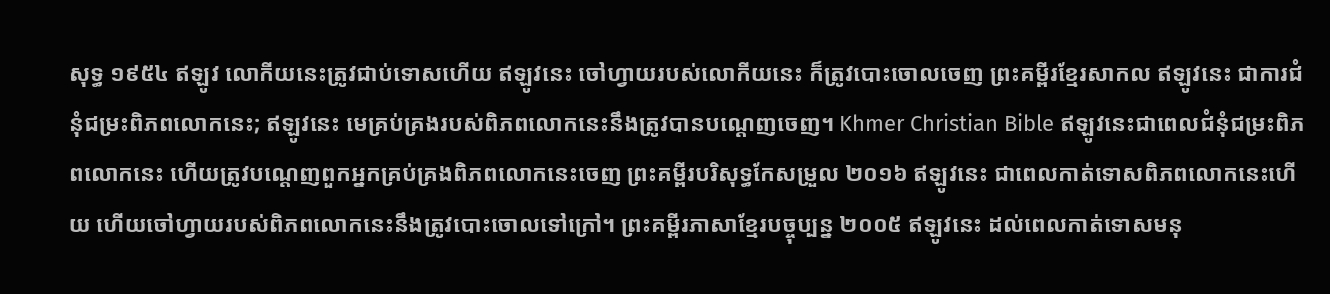សុទ្ធ ១៩៥៤ ឥឡូវ លោកីយនេះត្រូវជាប់ទោសហើយ ឥឡូវនេះ ចៅហ្វាយរបស់លោកីយនេះ ក៏ត្រូវបោះចោលចេញ ព្រះគម្ពីរខ្មែរសាកល ឥឡូវនេះ ជាការជំនុំជម្រះពិភពលោកនេះ; ឥឡូវនេះ មេគ្រប់គ្រងរបស់ពិភពលោកនេះនឹងត្រូវបានបណ្ដេញចេញ។ Khmer Christian Bible ឥឡូវនេះជាពេលជំនុំជម្រះពិភពលោកនេះ ហើយត្រូវបណ្ដេញពួកអ្នកគ្រប់គ្រងពិភពលោកនេះចេញ ព្រះគម្ពីរបរិសុទ្ធកែសម្រួល ២០១៦ ឥឡូវនេះ ជាពេលកាត់ទោសពិភពលោកនេះហើយ ហើយចៅហ្វាយរបស់ពិភពលោកនេះនឹងត្រូវបោះចោលទៅក្រៅ។ ព្រះគម្ពីរភាសាខ្មែរបច្ចុប្បន្ន ២០០៥ ឥឡូវនេះ ដល់ពេលកាត់ទោសមនុ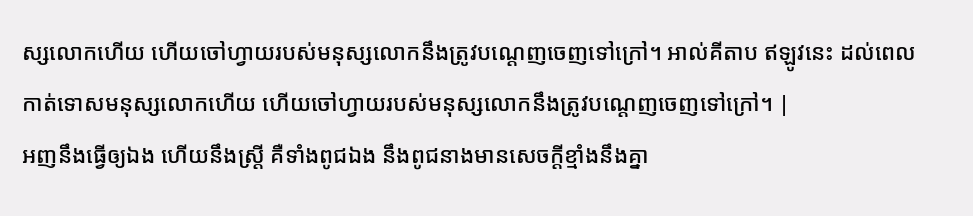ស្សលោកហើយ ហើយចៅហ្វាយរបស់មនុស្សលោកនឹងត្រូវបណ្ដេញចេញទៅក្រៅ។ អាល់គីតាប ឥឡូវនេះ ដល់ពេលកាត់ទោសមនុស្សលោកហើយ ហើយចៅហ្វាយរបស់មនុស្សលោកនឹងត្រូវបណ្ដេញចេញទៅក្រៅ។ |
អញនឹងធ្វើឲ្យឯង ហើយនឹងស្ត្រី គឺទាំងពូជឯង នឹងពូជនាងមានសេចក្ដីខ្មាំងនឹងគ្នា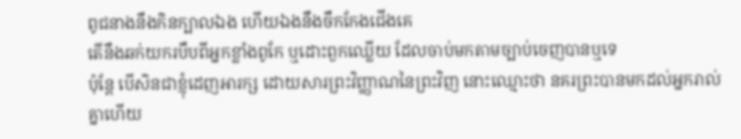ពូជនាងនឹងកិនក្បាលឯង ហើយឯងនឹងចឹកកែងជើងគេ
តើនឹងឆក់យករបឹបពីអ្នកខ្លាំងពូកែ ឬដោះពួកឈ្លើយ ដែលចាប់មកតាមច្បាប់ចេញបានឬទេ
ប៉ុន្តែ បើសិនជាខ្ញុំដេញអារក្ស ដោយសារព្រះវិញ្ញាណនៃព្រះវិញ នោះឈ្មោះថា នគរព្រះបានមកដល់អ្នករាល់គ្នាហើយ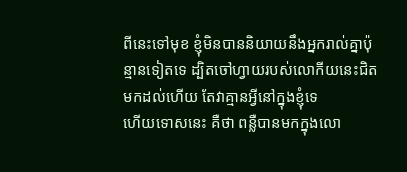ពីនេះទៅមុខ ខ្ញុំមិនបាននិយាយនឹងអ្នករាល់គ្នាប៉ុន្មានទៀតទេ ដ្បិតចៅហ្វាយរបស់លោកីយនេះជិតមកដល់ហើយ តែវាគ្មានអ្វីនៅក្នុងខ្ញុំទេ
ហើយទោសនេះ គឺថា ពន្លឺបានមកក្នុងលោ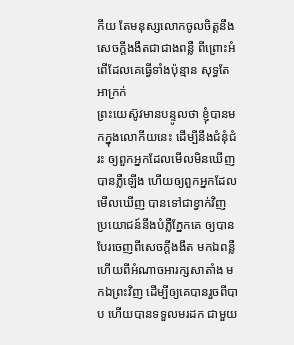កីយ តែមនុស្សលោកចូលចិត្តនឹងសេចក្ដីងងឹតជាជាងពន្លឺ ពីព្រោះអំពើដែលគេធ្វើទាំងប៉ុន្មាន សុទ្ធតែអាក្រក់
ព្រះយេស៊ូវមានបន្ទូលថា ខ្ញុំបានមកក្នុងលោកីយនេះ ដើម្បីនឹងជំនុំជំរះ ឲ្យពួកអ្នកដែលមើលមិនឃើញបានភ្លឺឡើង ហើយឲ្យពួកអ្នកដែលមើលឃើញ បានទៅជាខ្វាក់វិញ
ប្រយោជន៍នឹងបំភ្លឺភ្នែកគេ ឲ្យបានបែរចេញពីសេចក្ដីងងឹត មកឯពន្លឺ ហើយពីអំណាចអារក្សសាតាំង មកឯព្រះវិញ ដើម្បីឲ្យគេបានរួចពីបាប ហើយបានទទួលមរដក ជាមួយ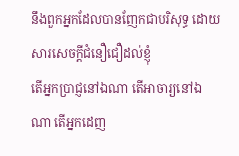នឹងពួកអ្នកដែលបានញែកជាបរិសុទ្ធ ដោយសារសេចក្ដីជំនឿជឿដល់ខ្ញុំ
តើអ្នកប្រាជ្ញនៅឯណា តើអាចារ្យនៅឯណា តើអ្នកដេញ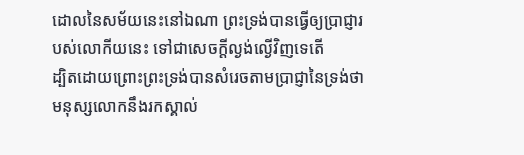ដោលនៃសម័យនេះនៅឯណា ព្រះទ្រង់បានធ្វើឲ្យប្រាជ្ញារបស់លោកីយនេះ ទៅជាសេចក្ដីល្ងង់ល្ងើវិញទេតើ
ដ្បិតដោយព្រោះព្រះទ្រង់បានសំរេចតាមប្រាជ្ញានៃទ្រង់ថា មនុស្សលោកនឹងរកស្គាល់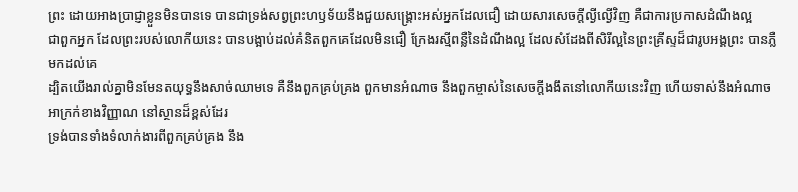ព្រះ ដោយអាងប្រាជ្ញាខ្លួនមិនបានទេ បានជាទ្រង់សព្វព្រះហឫទ័យនឹងជួយសង្គ្រោះអស់អ្នកដែលជឿ ដោយសារសេចក្ដីល្ងីល្ងើវិញ គឺជាការប្រកាសដំណឹងល្អ
ជាពួកអ្នក ដែលព្រះរបស់លោកីយនេះ បានបង្អាប់ដល់គំនិតពួកគេដែលមិនជឿ ក្រែងរស្មីពន្លឺនៃដំណឹងល្អ ដែលសំដែងពីសិរីល្អនៃព្រះគ្រីស្ទដ៏ជារូបអង្គព្រះ បានភ្លឺមកដល់គេ
ដ្បិតយើងរាល់គ្នាមិនមែនតយុទ្ធនឹងសាច់ឈាមទេ គឺនឹងពួកគ្រប់គ្រង ពួកមានអំណាច នឹងពួកម្ចាស់នៃសេចក្ដីងងឹតនៅលោកីយនេះវិញ ហើយទាស់នឹងអំណាចអាក្រក់ខាងវិញ្ញាណ នៅស្ថានដ៏ខ្ពស់ដែរ
ទ្រង់បានទាំងទំលាក់ងារពីពួកគ្រប់គ្រង នឹង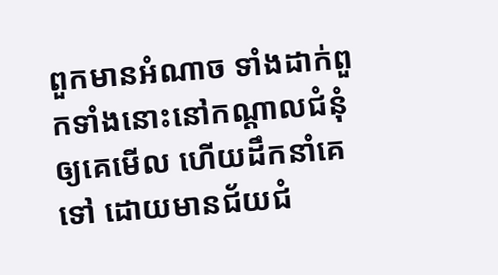ពួកមានអំណាច ទាំងដាក់ពួកទាំងនោះនៅកណ្តាលជំនុំឲ្យគេមើល ហើយដឹកនាំគេទៅ ដោយមានជ័យជំ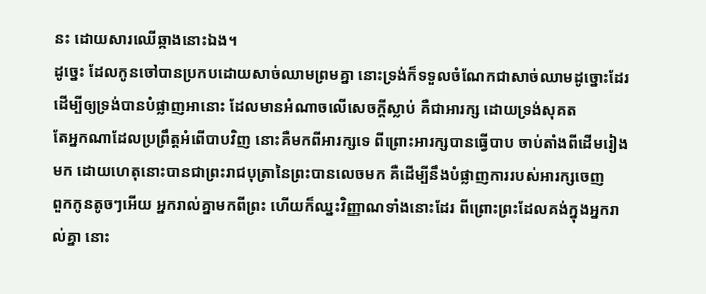នះ ដោយសារឈើឆ្កាងនោះឯង។
ដូច្នេះ ដែលកូនចៅបានប្រកបដោយសាច់ឈាមព្រមគ្នា នោះទ្រង់ក៏ទទួលចំណែកជាសាច់ឈាមដូច្នោះដែរ ដើម្បីឲ្យទ្រង់បានបំផ្លាញអានោះ ដែលមានអំណាចលើសេចក្ដីស្លាប់ គឺជាអារក្ស ដោយទ្រង់សុគត
តែអ្នកណាដែលប្រព្រឹត្តអំពើបាបវិញ នោះគឺមកពីអារក្សទេ ពីព្រោះអារក្សបានធ្វើបាប ចាប់តាំងពីដើមរៀងមក ដោយហេតុនោះបានជាព្រះរាជបុត្រានៃព្រះបានលេចមក គឺដើម្បីនឹងបំផ្លាញការរបស់អារក្សចេញ
ពួកកូនតូចៗអើយ អ្នករាល់គ្នាមកពីព្រះ ហើយក៏ឈ្នះវិញ្ញាណទាំងនោះដែរ ពីព្រោះព្រះដែលគង់ក្នុងអ្នករាល់គ្នា នោះ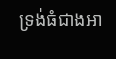ទ្រង់ធំជាងអា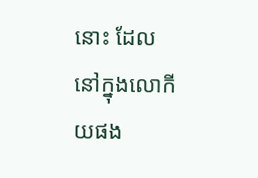នោះ ដែលនៅក្នុងលោកីយផង